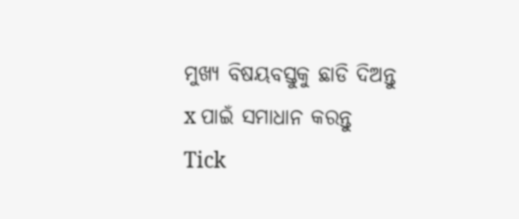ମୁଖ୍ୟ ବିଷୟବସ୍ତୁକୁ ଛାଡି ଦିଅନ୍ତୁ
x ପାଇଁ ସମାଧାନ କରନ୍ତୁ
Tick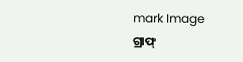mark Image
ଗ୍ରାଫ୍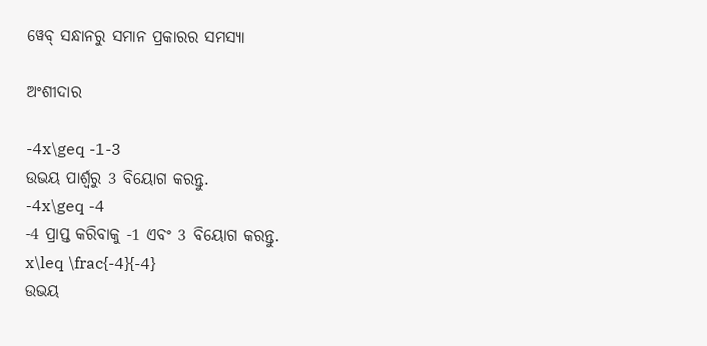ୱେବ୍ ସନ୍ଧାନରୁ ସମାନ ପ୍ରକାରର ସମସ୍ୟା

ଅଂଶୀଦାର

-4x\geq -1-3
ଉଭୟ ପାର୍ଶ୍ୱରୁ 3 ବିୟୋଗ କରନ୍ତୁ.
-4x\geq -4
-4 ପ୍ରାପ୍ତ କରିବାକୁ -1 ଏବଂ 3 ବିୟୋଗ କରନ୍ତୁ.
x\leq \frac{-4}{-4}
ଉଭୟ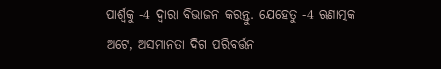ପାର୍ଶ୍ୱକୁ -4 ଦ୍ୱାରା ବିଭାଜନ କରନ୍ତୁ. ଯେହେତୁ -4 ଋଣାତ୍ମକ ଅଟେ, ଅସମାନତା ଦିଗ ପରିବର୍ତ୍ତନ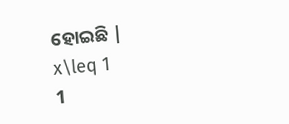ହୋଇଛି |
x\leq 1
1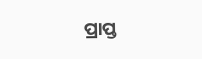ପ୍ରାପ୍ତ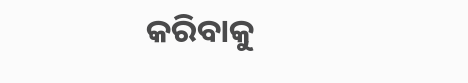କରିବାକୁ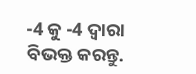-4 କୁ -4 ଦ୍ୱାରା ବିଭକ୍ତ କରନ୍ତୁ.